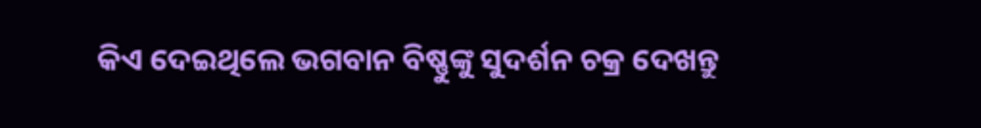କିଏ ଦେଇଥିଲେ ଭଗବାନ ବିଷ୍ଣୁଙ୍କୁ ସୁଦର୍ଶନ ଚକ୍ର ଦେଖନ୍ତୁ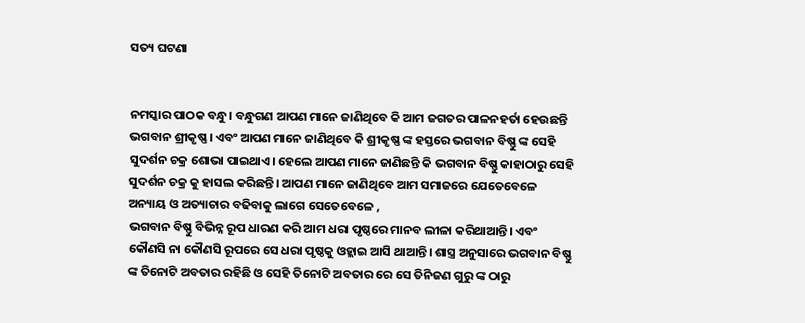ସତ୍ୟ ଘଟଣା


ନମସ୍କାର ପାଠକ ବନ୍ଧୁ। ବନ୍ଧୁଗଣ ଆପଣ ମାନେ ଜାଣିଥିବେ କି ଆମ ଜଗତର ପାଳନହର୍ତା ହେଉଛନ୍ତି ଭଗବାନ ଶ୍ରୀକୃଷ୍ଣ। ଏବଂ ଆପଣ ମାନେ ଜାଣିଥିବେ କି ଶ୍ରୀକୃଷ୍ଣ ଙ୍କ ହସ୍ତରେ ଭଗବାନ ବିଷ୍ଣୁ ଙ୍କ ସେହି ସୁଦର୍ଶନ ଚକ୍ର ଶୋଭା ପାଇଥାଏ। ହେଲେ ଆପଣ ମାନେ ଜାଣିଛନ୍ତି କି ଭଗବାନ ବିଷ୍ଣୁ କାହାଠାରୁ ସେହି ସୁଦର୍ଶନ ଚକ୍ର କୁ ହାସଲ କରିଛନ୍ତି। ଆପଣ ମାନେ ଜାଣିଥିବେ ଆମ ସମାଜରେ ଯେତେବେଳେ ଅନ୍ୟାୟ ଓ ଅତ୍ୟାଚାର ବଢିବାକୁ ଲାଗେ ସେତେବେଳେ ,
ଭଗବାନ ବିଷ୍ଣୁ ବିଭିନ୍ନ ରୂପ ଧାରଣ କରି ଆମ ଧରା ପୃଷ୍ଠରେ ମାନବ ଲୀଳା କରିଥାଆନ୍ତି। ଏବଂ କୌଣସି ନା କୌଣସି ରୂପରେ ସେ ଧରା ପୃଷ୍ଠକୁ ଓହ୍ଲାଇ ଆସି ଥାଆନ୍ତି। ଶାସ୍ତ୍ର ଅନୁସାରେ ଭଗବାନ ବିଷ୍ଣୁ ଙ୍କ ତିନୋଟି ଅବତାର ରହିଛି ଓ ସେହି ତିନୋଟି ଅବତାର ରେ ସେ ତିନିଜଣ ଗୁରୁ ଙ୍କ ଠାରୁ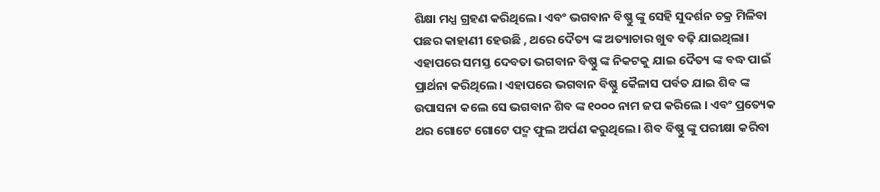ଶିକ୍ଷା ମଧ୍ଯ ଗ୍ରହଣ କରିଥିଲେ। ଏବଂ ଭଗବାନ ବିଷ୍ଣୁ ଙ୍କୁ ସେହି ସୁଦର୍ଶନ ଚକ୍ର ମିଳିବା ପଛର କାହାଣୀ ହେଉଛି , ଥରେ ଦୈତ୍ୟ ଙ୍କ ଅତ୍ୟାଚାର ଖୁବ ବଢ଼ି ଯାଇଥିଲା।
ଏହାପରେ ସମସ୍ତ ଦେବତା ଭଗବାନ ବିଷ୍ଣୁ ଙ୍କ ନିକଟକୁ ଯାଇ ଦୈତ୍ୟ ଙ୍କ ବଦ୍ଧ ପାଇଁ ପ୍ରାର୍ଥନା କରିଥିଲେ। ଏହାପରେ ଭଗବାନ ବିଷ୍ଣୁ କୈଳାସ ପର୍ବତ ଯାଇ ଶିବ ଙ୍କ ଉପାସନା କଲେ ସେ ଭଗବାନ ଶିବ ଙ୍କ ୧୦୦୦ ନାମ ଜପ କରିଲେ । ଏବଂ ପ୍ରତ୍ୟେକ ଥର ଗୋଟେ ଗୋଟେ ପଦ୍ମ ଫୁଲ ଅର୍ପଣ କରୁଥିଲେ। ଶିବ ବିଷ୍ଣୁ ଙ୍କୁ ପରୀକ୍ଷା କରିବା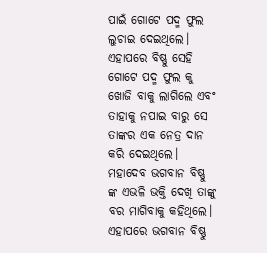ପାଇଁ ଗୋଟେ ପଦ୍ମ ଫୁଲ ଲୁଚାଇ ଦେଇଥିଲେ।
ଏହାପରେ ବିଷ୍ଣୁ ସେହି ଗୋଟେ ପଦ୍ମ ଫୁଲ କୁ ଖୋଜି ବାକୁ ଲାଗିଲେ ଏବଂ ତାହାକୁ ନପାଇ ବାରୁ ସେ ତାଙ୍କର ଏକ ନେତ୍ର ଦାନ କରି ଦେଇଥିଲେ। ମହାଦେବ ଭଗବାନ ବିଷ୍ଣୁ ଙ୍କ ଏଭଳି ଭକ୍ତି ଦେଖି ତାଙ୍କୁ ବର ମାଗିବାକୁ କହିଥିଲେ। ଏହାପରେ ଭଗବାନ ବିଷ୍ଣୁ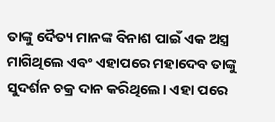ତାଙ୍କୁ ଦୈତ୍ୟ ମାନଙ୍କ ବିନାଶ ପାଇଁ ଏକ ଅସ୍ତ୍ର ମାଗିଥିଲେ ଏବଂ ଏହାପରେ ମହାଦେବ ତାଙ୍କୁ ସୁଦର୍ଶନ ଚକ୍ର ଦାନ କରିଥିଲେ। ଏହା ପରେ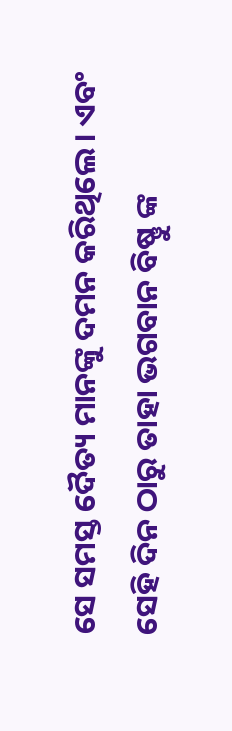ସେ ସମସ୍ତ ଦୈତ୍ୟ ମାନଙ୍କୁ ଦମନ କରିଥିଲେ। ଏବଂ ସେହି ଦିନ ଠାରୁ ତାହା ଭଗବାନ ବିଷ୍ଣୁ ଙ୍କ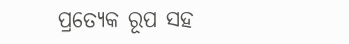ପ୍ରତ୍ୟେକ ରୂପ ସହ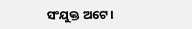ସଂଯୁକ୍ତ ଅଟେ।